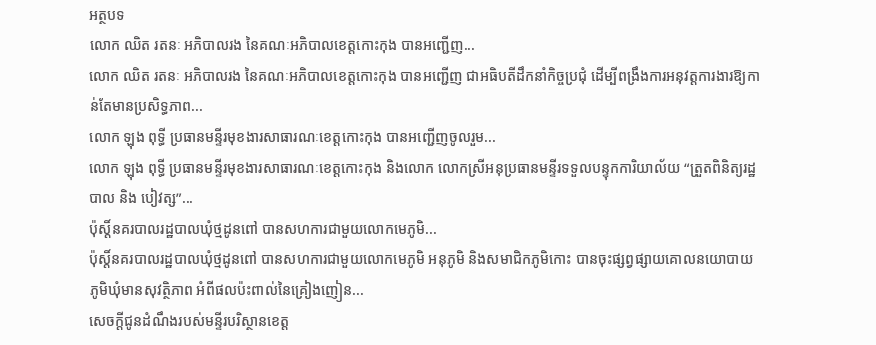អត្ថបទ
លោក ឈិត រតនៈ អភិបាលរង នៃគណៈអភិបាលខេត្តកោះកុង បានអញ្ជើញ...
លោក ឈិត រតនៈ អភិបាលរង នៃគណៈអភិបាលខេត្តកោះកុង បានអញ្ជើញ ជាអធិបតីដឹកនាំកិច្ចប្រជុំ ដើម្បីពង្រឹងការអនុវត្តការងារឱ្យកាន់តែមានប្រសិទ្ធភាព...
លោក ឡុង ពុទ្ធី ប្រធានមន្ទីរមុខងារសាធារណៈខេត្តកោះកុង បានអញ្ជើញចូលរួម...
លោក ឡុង ពុទ្ធី ប្រធានមន្ទីរមុខងារសាធារណៈខេត្តកោះកុង និងលោក លោកស្រីអនុប្រធានមន្ទីរទទួលបន្ទុកការិយាល័យ “ត្រួតពិនិត្យរដ្ឋបាល និង បៀវត្ស”...
ប៉ុស្តិ៍នគរបាលរដ្ឋបាលឃុំថ្មដូនពៅ បានសហការជាមួយលោកមេភូមិ...
ប៉ុស្តិ៍នគរបាលរដ្ឋបាលឃុំថ្មដូនពៅ បានសហការជាមួយលោកមេភូមិ អនុភូមិ និងសមាជិកភូមិកោះ បានចុះផ្សព្វផ្សាយគោលនយោបាយភូមិឃុំមានសុវត្ថិភាព អំពីផលប៉ះពាល់នៃគ្រៀងញៀន...
សេចក្តីជូនដំណឹងរបស់មន្ទីរបរិស្ថានខេត្ត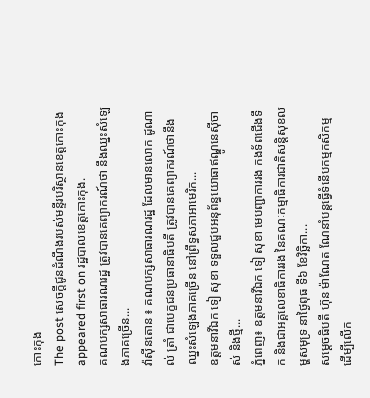កោះកុង
The post សេចក្តីជូនដំណឹងរបស់មន្ទីរបរិស្ថានខេត្តកោះកុង appeared first on រដ្ឋបាលខេត្តកោះកុង.
គណបក្សសាធារណរដ្ឋ ត្រូវបានគេព្យាករណ៍ថា នឹងឈ្នះសំឡេងភាគច្រើន...
វ៉ាស៊ីនតោន ៖ គណបក្សសាធារណរដ្ឋ ដែលមានលោក ដូណាល់ ត្រាំ ជាបេក្ខជនប្រធានាធិបតី ត្រូវបានគេព្យាករណ៍ថានឹងឈ្នះសំឡេងភាគច្រើន នៅព្រឹទ្ធសភាអាមេរិក...
ឧត្តមនាវីឯក ទៀ សុខា ទទួលជួបអនុព័ន្ធយោធាឥណ្ឌូនេស៊ីចាស់ និងថ្មី...
ភ្នំពេញ៖ ឧត្តមនាវីឯក ទៀ សុខា មេបញ្ជាការរង កងទ័ពជើងទឹក និងជាអគ្គលេខាធិការរង នៃគណៈកម្មាធិការជាតិសន្តិសុខលម្ហសមុទ្រ នាថ្ងៃពុធ ទី៦ ខែវិច្ឆិកា...
សម្ដេចធិបតី ហ៊ុន ម៉ាណែត ណែនាំបន្ដធ្វើទំនើបកម្មកសិកម្ម ដើម្បីលើក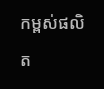កម្ពស់ផលិត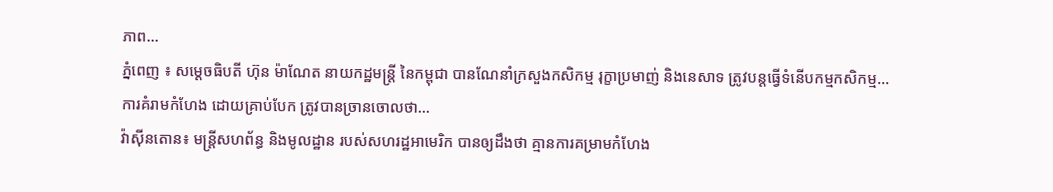ភាព...
ភ្នំពេញ ៖ សម្ដេចធិបតី ហ៊ុន ម៉ាណែត នាយកដ្ឋមន្ដ្រី នៃកម្ពុជា បានណែនាំក្រសួងកសិកម្ម រុក្ខាប្រមាញ់ និងនេសាទ ត្រូវបន្តធ្វើទំនើបកម្មកសិកម្ម...
ការគំរាមកំហែង ដោយគ្រាប់បែក ត្រូវបានច្រានចោលថា...
វ៉ាស៊ីនតោន៖ មន្ត្រីសហព័ន្ធ និងមូលដ្ឋាន របស់សហរដ្ឋអាមេរិក បានឲ្យដឹងថា គ្មានការគម្រាមកំហែង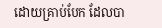ដោយគ្រាប់បែក ដែលបា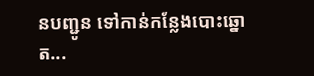នបញ្ជូន ទៅកាន់កន្លែងបោះឆ្នោត...